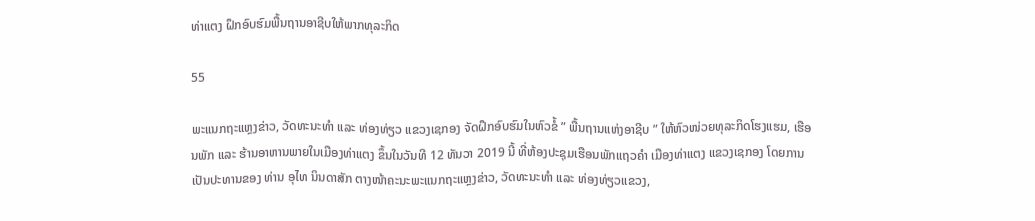ທ່າແຕງ ຝຶກອົບຮົມພື້ນຖານອາຊີບໃຫ້ພາກທຸລະກິດ

55

ພະແນກຖະແຫຼງຂ່າວ, ວັດທະນະທໍາ ແລະ ທ່ອງທ່ຽວ ແຂວງເຊກອງ ຈັດຝຶກອົບຮົມໃນຫົວຂໍ້ ” ພື້ນຖານແຫ່ງອາຊີບ ” ໃຫ້ຫົວໜ່ວຍທຸລະກິດໂຮງແຮມ, ເຮືອນພັກ ແລະ ຮ້ານອາຫານພາຍໃນເມືອງທ່າແຕງ ຂຶ້ນໃນວັນທີ 12 ທັນວາ 2019 ນີ້ ທີ່ຫ້ອງປະຊຸມເຮືອນພັກແຖວຄໍາ ເມືອງທ່າແຕງ ແຂວງເຊກອງ ໂດຍການເປັນປະທານຂອງ ທ່ານ ອຸໄທ ນິນດາສັກ ຕາງໜ້າຄະນະພະແນກຖະແຫຼງຂ່າວ, ວັດທະນະທຳ ແລະ ທ່ອງທ່ຽວແຂວງ,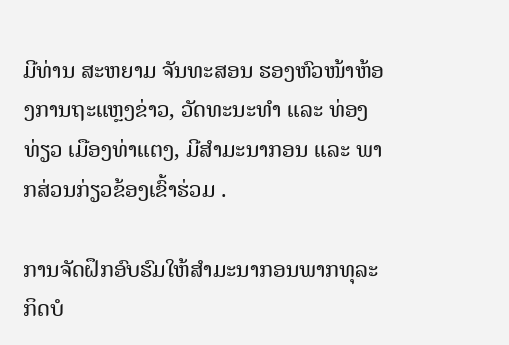ມີທ່ານ ສະຫຍາມ ຈັນທະສອນ ຮອງຫົວໜ້າຫ້ອງການຖະແຫຼງຂ່າວ, ວັດທະນະທຳ ແລະ ທ່ອງທ່ຽວ ເມືອງທ່າແຕງ, ມີສໍາມະນາກອນ ແລະ ພາກສ່ວນກ່ຽວຂ້ອງເຂົ້າຮ່ວມ .

ການຈັດຝຶກອົບຮົມໃຫ້ສໍາມະນາກອນພາກທຸລະກິດບໍ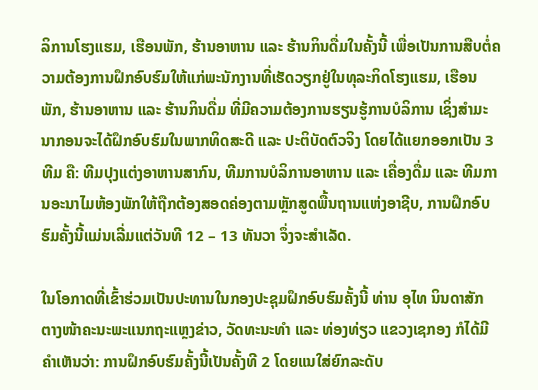ລິການໂຮງແຮມ, ເຮືອນພັກ, ຮ້ານອາຫານ ແລະ ຮ້ານກິນດື່ມໃນຄັ້ງນີ້ ເພື່ອເປັນການສືບຕໍ່ຄວາມຕ້ອງການຝຶກອົບຮົມໃຫ້ແກ່ພະນັກງານທີ່ເຮັດວຽກຢູ່ໃນທຸລະກິດໂຮງແຮມ, ເຮືອນພັກ, ຮ້ານອາຫານ ແລະ ຮ້ານກິນດື່ມ ທີ່ມີຄວາມຕ້ອງການຮຽນຮູ້ການບໍລິການ ເຊິ່ງສໍາມະນາກອນຈະໄດ້ຝຶກອົບຮົມໃນພາກທິດສະດີ ແລະ ປະຕິບັດຕົວຈິງ ໂດຍໄດ້ແຍກອອກເປັນ 3 ທີມ ຄື: ທີມປຸງແຕ່ງອາຫານສາກົນ, ທີມການບໍລິການອາຫານ ແລະ ເຄື່ອງດື່ມ ແລະ ທີມການອະນາໄມຫ້ອງພັກໃຫ້ຖືກຕ້ອງສອດຄ່ອງຕາມຫຼັກສູດພື້ນຖານແຫ່ງອາຊີບ, ການຝຶກອົບຮົມຄັ້ງນີ້ແມ່ນເລີ່ມແຕ່ວັນທີ 12 – 13 ທັນວາ ຈຶ່ງຈະສໍາເລັດ.

ໃນໂອກາດທີ່ເຂົ້າຮ່ວມເປັນປະທານໃນກອງປະຊຸມຝຶກອົບຮົມຄັ້ງນີ້ ທ່ານ ອຸໄທ ນິນດາສັກ ຕາງໜ້າຄະນະພະແນກຖະແຫຼງຂ່າວ, ວັດທະນະທໍາ ແລະ ທ່ອງທ່ຽວ ແຂວງເຊກອງ ກໍໄດ້ມີຄໍາເຫັນວ່າ: ການຝຶກອົບຮົມຄັ້ງນີ້ເປັນຄັ້ງທີ 2 ໂດຍແນໃສ່ຍົກລະດັບ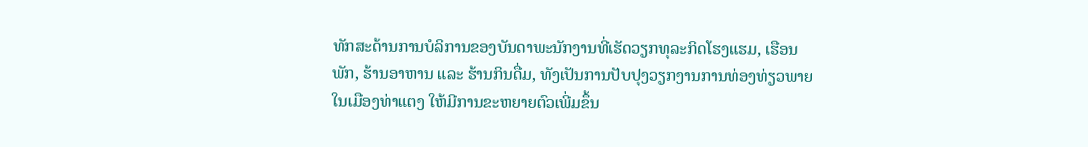ທັກສະດ້ານການບໍລິການຂອງບັນດາພະນັກງານທີ່ເຮັດວຽກທຸລະກິດໂຮງແຮມ, ເຮືອນພັກ, ຮ້ານອາຫານ ແລະ ຮ້ານກິນດື່ມ, ທັງເປັນການປັບປຸງວຽກງານການທ່ອງທ່ຽວພາຍໃນເມືອງທ່າແຕງ ໃຫ້ມີການຂະຫຍາຍຕົວເພີ່ມຂຶ້ນ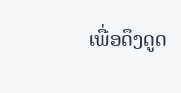ເພື່ອດຶງດູດ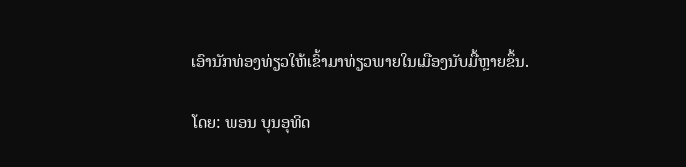ເອົານັກທ່ອງທ່ຽວໃຫ້ເຂົ້າມາທ່ຽວພາຍໃນເມືອງນັບມື້ຫຼາຍຂຶ້ນ.

ໂດຍ: ພອນ ບຸນອຸທິດ